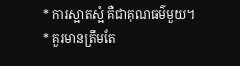* ការស្អាតស្អំ គឺជាគុណធម៌មួយ។
* គួរមានត្រឹមតែ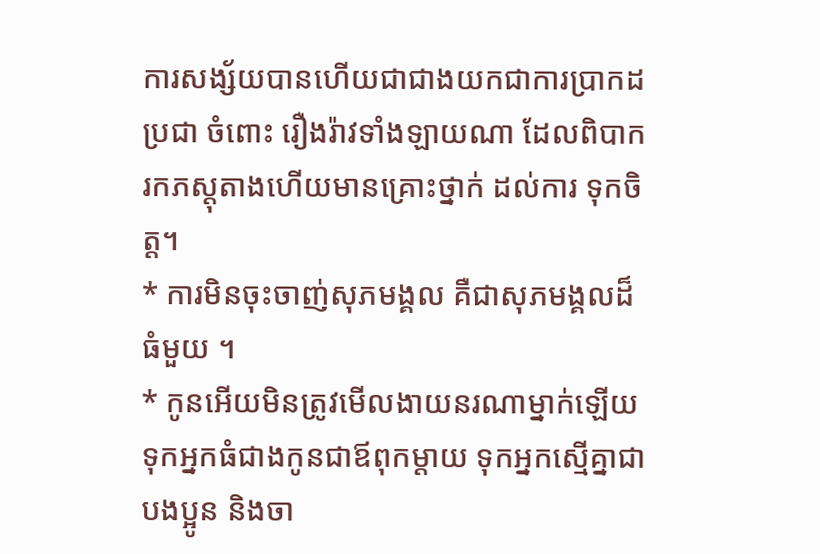ការសង្ស័យបានហើយជាជាងយកជាការបា្រកដប្រជា ចំពោះ រឿងរ៉ាវទាំងឡាយណា ដែលពិបាករកភស្តុតាងហើយមានគ្រោះថ្នាក់ ដល់ការ ទុកចិត្ត។
* ការមិនចុះចាញ់សុភមង្គល គឺជាសុភមង្គលដ៏ធំមួយ ។
* កូនអើយមិនត្រូវមើលងាយនរណាម្នាក់ឡើយ ទុកអ្នកធំជាងកូនជាឪពុកម្តាយ ទុកអ្នកស្មើគ្នាជាបងប្អូន និងចា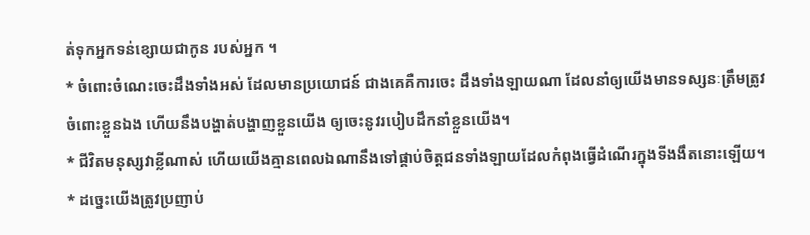ត់ទុកអ្នកទន់ខ្សោយជាកូន របស់អ្នក ។
* ចំពោះចំណេះចេះដឹងទាំងអស់ ដែលមានប្រយោជន៍ ជាងគេគឺការចេះ ដឹងទាំងឡាយណា ដែលនាំឲ្យយើងមានទស្សនៈត្រឹមត្រូវចំពោះខ្លួនឯង ហើយនឹងបង្ហាត់បង្ហាញខ្លួនយើង ឲ្យចេះនូវរបៀបដឹកនាំខ្លួនយើង។
* ជីវិតមនុស្សវាខ្លីណាស់ ហើយយើងគ្មានពេលឯណានឹងទៅផ្គាប់ចិត្តជនទាំងឡាយដែលកំពុងធ្វើដំណើរក្នុងទីងងឹតនោះឡើយ។
* ដច្នេះយើងត្រូវប្រញាប់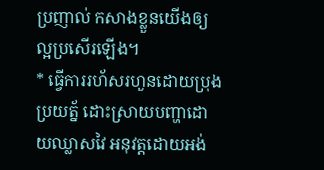ប្រញាល់ កសាងខ្លួនយើងឲ្យល្អប្រសើរឡើង។
* ធ្វើការរហ័សរហួនដោយប្រុងប្រយត្ន័ ដោះស្រាយបញ្ហាដោយឈ្លាសវៃ អនុវត្តដោយអង់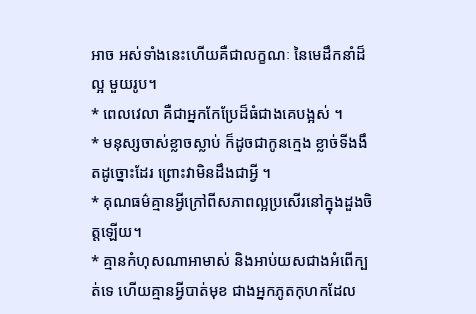អាច អស់ទាំងនេះហើយគឺជាលក្ខណៈ នៃមេដឹកនាំដ៏ល្អ មួយរូប។
* ពេលវេលា គឺជាអ្នកកែប្រែដ៏ធំជាងគេបង្អស់ ។
* មនុស្សចាស់ខ្លាចស្លាប់ ក៏ដូចជាកូនក្មេង ខ្លាច់ទីងងឹតដូច្នោះដែរ ព្រោះវាមិនដឹងជាអ្វី ។
* គុណធម៌គ្មានអ្វីក្រៅពីសភាពល្អប្រសើរនៅក្នុងដួងចិត្តឡើយ។
* គ្មានកំហុសណាអាមាស់ និងអាប់យសជាងអំពើក្បត់ទេ ហើយគ្មានអ្វីបាត់មុខ ជាងអ្នកភូតកុហកដែល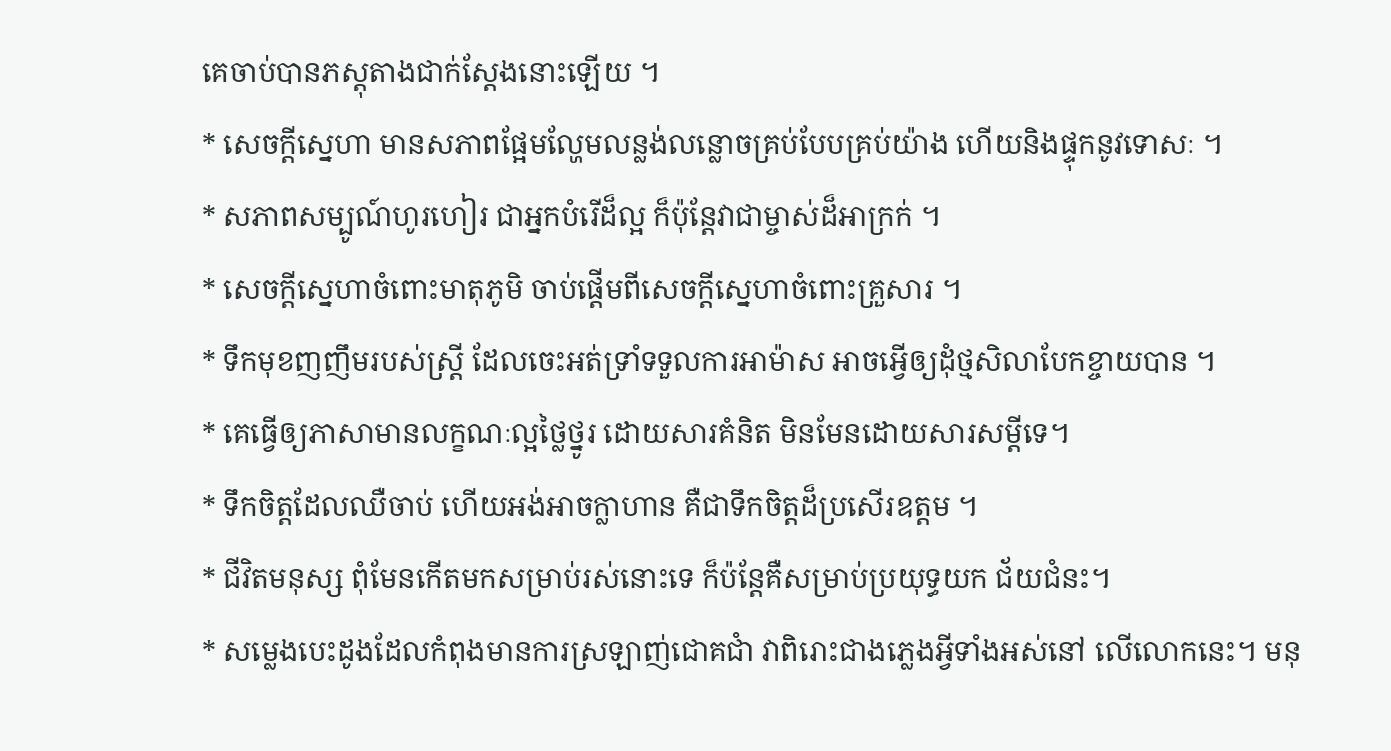គេចាប់បានភស្តុតាងជាក់ស្តែងនោះឡើយ ។
* សេចក្តីស្នេហា មានសភាពផ្អែមល្ហែមលន្លង់លន្លោចគ្រប់បែបគ្រប់យ៉ាង ហើយនិងផ្ទុកនូវទោសៈ ។
* សភាពសម្បូណ៍ហូរហៀរ ជាអ្នកបំរើដ៏ល្អ ក៏ប៉ុន្តែវាជាម្ចាស់ដ៏អាក្រក់ ។
* សេចក្តីស្នេហាចំពោះមាតុភូមិ ចាប់ផ្តើមពីសេចក្តីស្នេហាចំពោះគ្រួសារ ។
* ទឹកមុខញញឹមរបស់ស្រ្តី ដែលចេះអត់ទ្រាំទទួលការអាម៉ាស អាចអ្វើឲ្យដុំថ្មសិលាបែកខ្ចាយបាន ។
* គេធ្វើឲ្យភាសាមានលក្ខណៈល្អថ្លៃថ្នូរ ដោយសារគំនិត មិនមែនដោយសារសម្តីទេ។
* ទឹកចិត្តដែលឈឺចាប់ ហើយអង់អាចក្លាហាន គឺជាទឹកចិត្តដ៏ប្រសើរឧត្តម ។
* ជីវិតមនុស្ស ពុំមែនកើតមកសម្រាប់រស់នោះទេ ក៏ប៉ន្តែគឺសម្រាប់ប្រយុទ្ធយក ជ័យជំនះ។
* សម្លេងបេះដូងដែលកំពុងមានការស្រឡាញ់ជោគជាំ វាពិរោះជាងភ្លេងអ្វីទាំងអស់នៅ លើលោកនេះ។ មនុ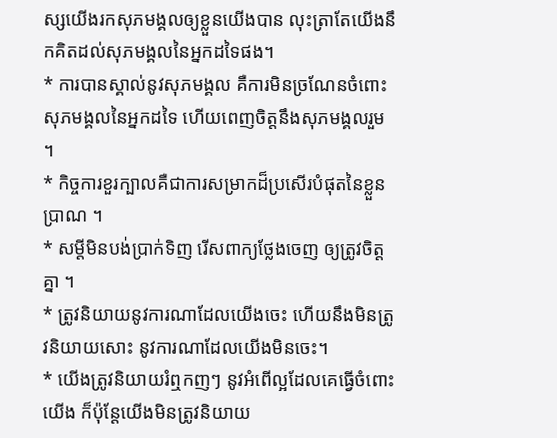ស្សយើងរកសុភមង្គលឲ្យខ្លួនយើងបាន លុះត្រាតែយើងនឹកគិតដល់សុភមង្គលនៃអ្នកដទៃផង។
* ការបានស្គាល់នូវសុភមង្គល គឺការមិនច្រណែនចំពោះសុភមង្គលនៃអ្នកដទៃ ហើយពេញចិត្តនឹងសុភមង្គលរួម ។
* កិច្ចការខួរក្បាលគឺជាការសម្រាកដ៏ប្រសើរបំផុតនៃខ្លួនបា្រណ ។
* សម្តីមិនបង់បា្រក់ទិញ រើសពាក្យថ្លែងចេញ ឲ្យត្រូវចិត្តគ្នា ។
* ត្រូវនិយាយនូវការណាដែលយើងចេះ ហើយនឹងមិនត្រូវនិយាយសោះ នូវការណាដែលយើងមិនចេះ។
* យើងត្រូវនិយាយរំឮកញៗ នូវអំពើល្អដែលគេធ្វើចំពោះយើង ក៏ប៉ុន្តែយើងមិនត្រូវនិយាយ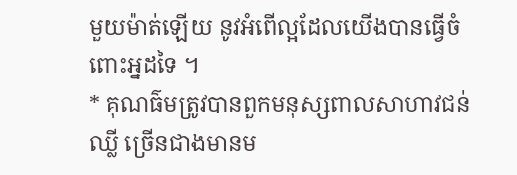មួយម៉ាត់ឡើយ នូវអំពើល្អដែលយើងបានធ្វើចំពោះអ្នដទៃ ។
* គុណធ៌មត្រូវបានពួកមនុស្សពាលសាហាវជន់ឈ្លី ច្រើនជាងមានម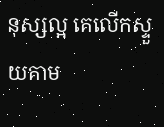នុស្សល្អ គេលើកស្ទួយគាម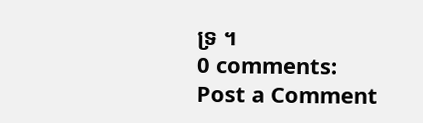ទ្រ ។
0 comments:
Post a Comment